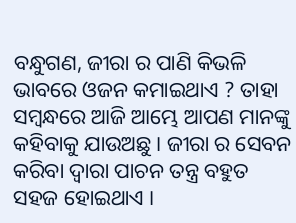ବନ୍ଧୁଗଣ, ଜୀରା ର ପାଣି କିଭଳି ଭାବରେ ଓଜନ କମାଇଥାଏ ? ତାହା ସମ୍ବନ୍ଧରେ ଆଜି ଆମ୍ଭେ ଆପଣ ମାନଙ୍କୁ କହିବାକୁ ଯାଉଅଛୁ । ଜୀରା ର ସେବନ କରିବା ଦ୍ଵାରା ପାଚନ ତନ୍ତ୍ର ବହୁତ ସହଜ ହୋଇଥାଏ ।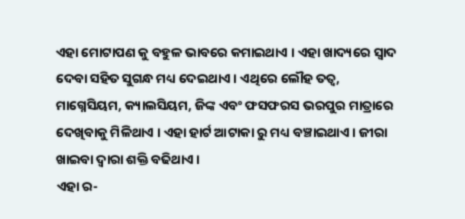ଏହା ମୋଟାପଣ କୁ ବହୁଳ ଭାବରେ କମାଇଥାଏ । ଏହା ଖାଦ୍ୟରେ ସ୍ଵାଦ ଦେବା ସହିତ ସୁଗନ୍ଧ ମଧ୍ୟ ଦେଇଥାଏ । ଏଥିରେ ଲୌହ ତତ୍ଵ, ମାଗ୍ନେସିୟମ, କ୍ୟାଲସିୟମ, ଜିଙ୍କ ଏବଂ ଫସଫରସ ଭରପୁର ମାତ୍ରାରେ ଦେଖିବାକୁ ମିଳିଥାଏ । ଏହା ହାର୍ଟ ଆଟାକା ରୁ ମଧ୍ୟ ବଞ୍ଚାଇଥାଏ । ଜୀରା ଖାଇବା ଦ୍ଵାରା ଶକ୍ତି ବଢିଥାଏ ।
ଏହା ର-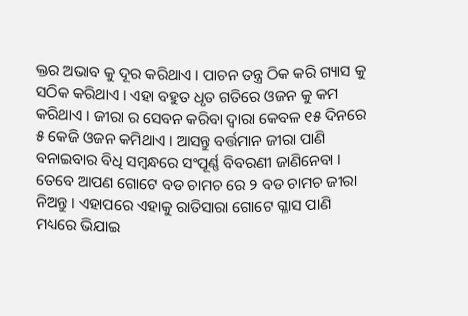କ୍ତର ଅଭାବ କୁ ଦୂର କରିଥାଏ । ପାଚନ ତନ୍ତ୍ର ଠିକ କରି ଗ୍ୟାସ କୁ ସଠିକ କରିଥାଏ । ଏହା ବହୁତ ଧୃତ ଗତିରେ ଓଜନ କୁ କମ କରିଥାଏ । ଜୀରା ର ସେବନ କରିବା ଦ୍ଵାରା କେବଳ ୧୫ ଦିନରେ ୫ କେଜି ଓଜନ କମିଥାଏ । ଆସନ୍ତୁ ବର୍ତ୍ତମାନ ଜୀରା ପାଣି ବନାଇବାର ବିଧି ସମ୍ବନ୍ଧରେ ସଂପୂର୍ଣ୍ଣ ବିବରଣୀ ଜାଣିନେବା ।
ତେବେ ଆପଣ ଗୋଟେ ବଡ ଚାମଚ ରେ ୨ ବଡ ଚାମଚ ଜୀରା ନିଅନ୍ତୁ । ଏହାପରେ ଏହାକୁ ରାତିସାରା ଗୋଟେ ଗ୍ଳାସ ପାଣି ମଧ୍ୟରେ ଭିଯାଇ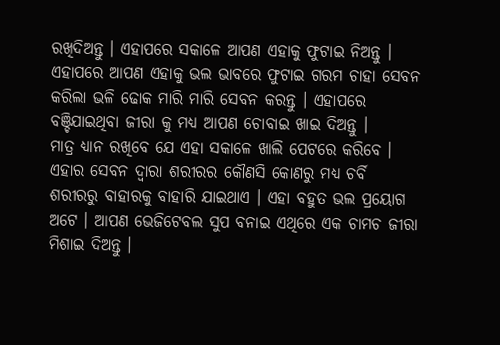ରଖିଦିଅନ୍ତୁ । ଏହାପରେ ସକାଳେ ଆପଣ ଏହାକୁ ଫୁଟାଇ ନିଅନ୍ତୁ । ଏହାପରେ ଆପଣ ଏହାକୁ ଭଲ ଭାବରେ ଫୁଟାଇ ଗରମ ଚାହା ସେବନ କରିଲା ଭଳି ଢୋକ ମାରି ମାରି ସେବନ କରନ୍ତୁ । ଏହାପରେ ବଞ୍ଚିଯାଇଥିବା ଜୀରା କୁ ମଧ୍ୟ ଆପଣ ଚୋବାଇ ଖାଇ ଦିଅନ୍ତୁ ।
ମାତ୍ର ଧ୍ୟାନ ରଖିବେ ଯେ ଏହା ସକାଳେ ଖାଲି ପେଟରେ କରିବେ । ଏହାର ସେବନ ଦ୍ଵାରା ଶରୀରର କୌଣସି କୋଣରୁ ମଧ୍ୟ ଚର୍ବି ଶରୀରରୁ ବାହାରକୁ ବାହାରି ଯାଇଥାଏ । ଏହା ବହୁତ ଭଲ ପ୍ରୟୋଗ ଅଟେ । ଆପଣ ଭେଜିଟେବଲ ସୁପ ବନାଇ ଏଥିରେ ଏକ ଚାମଚ ଜୀରା ମିଶାଇ ଦିଅନ୍ତୁ ।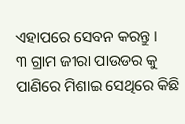ଏହାପରେ ସେବନ କରନ୍ତୁ ।
୩ ଗ୍ରାମ ଜୀରା ପାଉଡର କୁ ପାଣିରେ ମିଶାଇ ସେଥିରେ କିଛି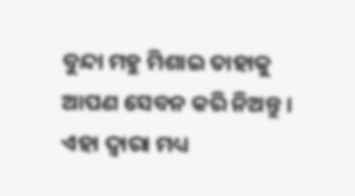ବୁନ୍ଦା ମହୁ ମିଶାଇ ତାହାକୁ ଆପଣ ସେବନ କରି ନିଅନ୍ତୁ । ଏହା ଦ୍ଵାରା ମଧ୍ୟ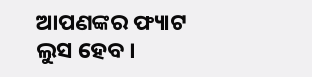ଆପଣଙ୍କର ଫ୍ୟାଟ ଲୁସ ହେବ ।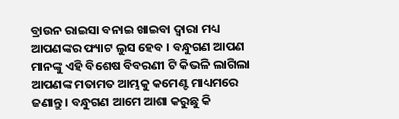ବ୍ରାଉନ ରାଇସା ବନାଇ ଖାଇବା ଦ୍ଵାରା ମଧ୍ୟ ଆପଣଙ୍କର ଫ୍ୟାଟ ଲୁସ ହେବ । ବନ୍ଧୁଗଣ ଆପଣ ମାନଙ୍କୁ ଏହି ବିଶେଷ ବିବରଣୀ ଟି କିଭଳି ଲାଗିଲା ଆପଣଙ୍କ ମତାମତ ଆମ୍ଭକୁ କମେଣ୍ଟ ମାଧ୍ୟମରେ ଜଣାନ୍ତୁ । ବନ୍ଧୁଗଣ ଆମେ ଆଶା କରୁଛୁ କି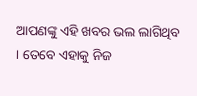ଆପଣଙ୍କୁ ଏହି ଖବର ଭଲ ଲାଗିଥିବ । ତେବେ ଏହାକୁ ନିଜ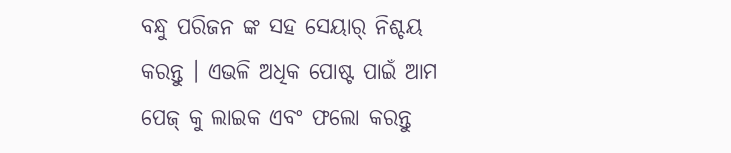ବନ୍ଧୁ ପରିଜନ ଙ୍କ ସହ ସେୟାର୍ ନିଶ୍ଚୟ କରନ୍ତୁ । ଏଭଳି ଅଧିକ ପୋଷ୍ଟ ପାଇଁ ଆମ ପେଜ୍ କୁ ଲାଇକ ଏବଂ ଫଲୋ କରନ୍ତୁ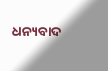ଧନ୍ୟବାଦ